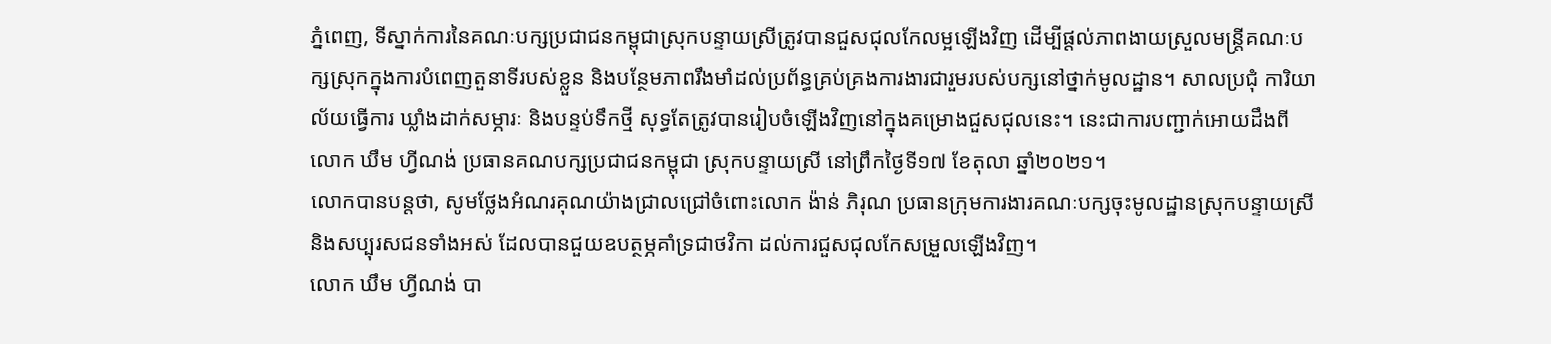ភ្នំពេញ, ទីស្នាក់ការនៃគណៈបក្សប្រជាជនកម្ពុជាស្រុកបន្ទាយស្រីត្រូវបានជួសជុលកែលម្អឡើងវិញ ដើម្បីផ្តល់ភាពងាយស្រួលមន្ត្រីគណៈបក្សស្រុកក្នុងការបំពេញតួនាទីរបស់ខ្លួន និងបន្ថែមភាពរឹងមាំដល់ប្រព័ន្ធគ្រប់គ្រងការងារជារួមរបស់បក្សនៅថ្នាក់មូលដ្ឋាន។ សាលប្រជុំ ការិយាល័យធ្វើការ ឃ្លាំងដាក់សម្ភារៈ និងបន្ទប់ទឹកថ្មី សុទ្ធតែត្រូវបានរៀបចំឡើងវិញនៅក្នុងគម្រោងជួសជុលនេះ។ នេះជាការបញ្ជាក់អោយដឹងពីលោក ឃឹម ហ្វីណង់ ប្រធានគណបក្សប្រជាជនកម្ពុជា ស្រុកបន្ទាយស្រី នៅព្រឹកថ្ងៃទី១៧ ខែតុលា ឆ្នាំ២០២១។
លោកបានបន្តថា, សូមថ្លែងអំណរគុណយ៉ាងជ្រាលជ្រៅចំពោះលោក ង៉ាន់ ភិរុណ ប្រធានក្រុមការងារគណៈបក្សចុះមូលដ្ឋានស្រុកបន្ទាយស្រី និងសប្បុរសជនទាំងអស់ ដែលបានជួយឧបត្ថម្ភគាំទ្រជាថវិកា ដល់ការជួសជុលកែសម្រួលឡើងវិញ។
លោក ឃឹម ហ្វីណង់ បា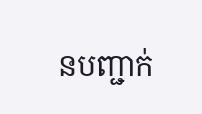នបញ្ជាក់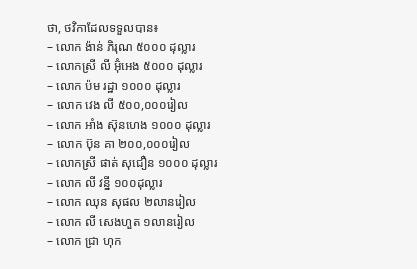ថា, ថវិកាដែលទទួលបាន៖
– លោក ង៉ាន់ ភិរុណ ៥០០០ ដុល្លារ
– លោកស្រី លី អ៊ុំអេង ៥០០០ ដុល្លារ
– លោក ប៉ម រដ្ឋា ១០០០ ដុល្លារ
– លោក វេង លី ៥០០,០០០រៀល
– លោក អាំង ស៊ុនហេង ១០០០ ដុល្លារ
– លោក ប៊ុន គា ២០០,០០០រៀល
– លោកស្រី ផាត់ សុជឿន ១០០០ ដុល្លារ
– លោក លី វន្នី ១០០ដុល្លារ
– លោក ឈុន សុផល ២លានរៀល
– លោក លី សេងហួត ១លានរៀល
– លោក ជ្រា ហុក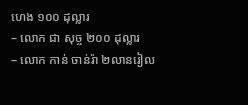ហេង ១០០ ដុល្លារ
– លោក ជា សុច្ច ២០០ ដុល្លារ
– លោក កាន់ ចាន់រ៉ា ២លានរៀល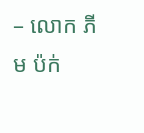– លោក ភីម ប៉ក់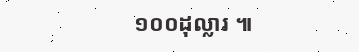១០០ដុល្លារ ៕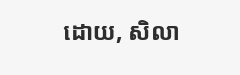ដោយ, សិលា